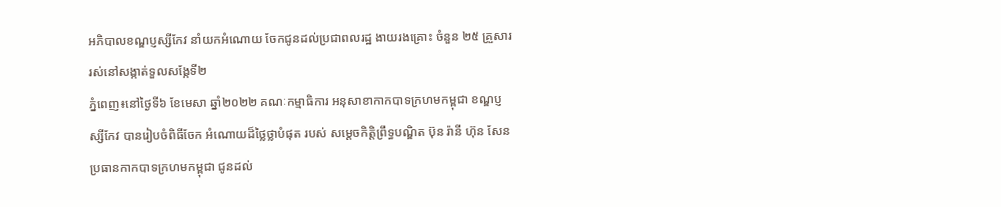អភិបាលខណ្ឌប្ញស្សីកែវ នាំយកអំណោយ ចែកជូនដល់ប្រជាពលរដ្ឋ ងាយរងគ្រោះ ចំនួន ២៥ គ្រួសារ រស់នៅសង្កាត់ទួលសង្កែទី២
ភ្នំពេញ៖នៅថ្ងៃទី៦ ខែមេសា ឆ្នាំ២០២២ គណៈកម្មាធិការ អនុសាខាកាកបាទក្រហមកម្ពុជា ខណ្ឌប្ញស្សីកែវ បានរៀបចំពិធីចែក អំណោយដ៏ថ្លៃថ្លាបំផុត របស់ សម្ដេចកិត្តិព្រឹទ្ធបណ្ឌិត ប៊ុន រ៉ានី ហ៊ុន សែន ប្រធានកាកបាទក្រហមកម្ពុជា ជូនដល់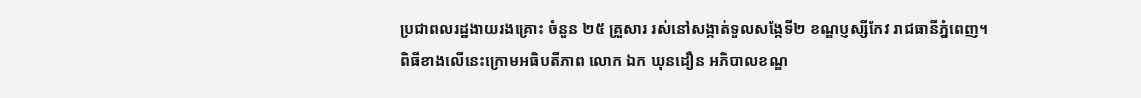ប្រជាពលរដ្ឋងាយរងគ្រោះ ចំនួន ២៥ គ្រួសារ រស់នៅសង្កាត់ទួលសង្កែទី២ ខណ្ឌប្ញស្សីកែវ រាជធានីភ្នំពេញ។
ពិធីខាងលើនេះក្រោមអធិបតីភាព លោក ឯក ឃុនដឿន អភិបាលខណ្ឌ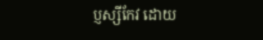ប្ញស្សីកែវ ដោយ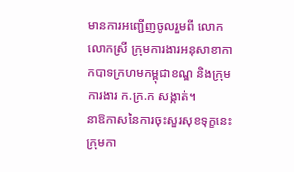មានការអញ្ជើញចូលរួមពី លោក លោកស្រី ក្រុមការងារអនុសាខាកាកបាទក្រហមកម្ពុជាខណ្ឌ និងក្រុមការងារ ក.ក្រ.ក សង្កាត់។
នាឱកាសនៃការចុះសួរសុខទុក្ខនេះ ក្រុមកា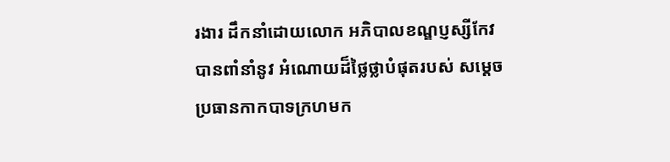រងារ ដឹកនាំដោយលោក អភិបាលខណ្ឌប្ញស្សីកែវបានពាំនាំនូវ អំណោយដ៏ថ្លៃថ្លាបំផុតរបស់ សម្ដេចប្រធានកាកបាទក្រហមក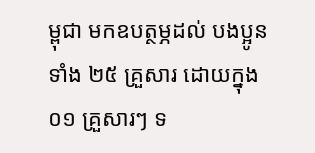ម្ពុជា មកឧបត្ថម្ភដល់ បងប្អូនទាំង ២៥ គ្រួសារ ដោយក្នុង ០១ គ្រួសារៗ ទ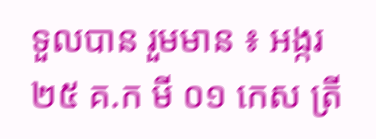ទួលបាន រួមមាន ៖ អង្ករ ២៥ គ.ក មី ០១ កេស ត្រី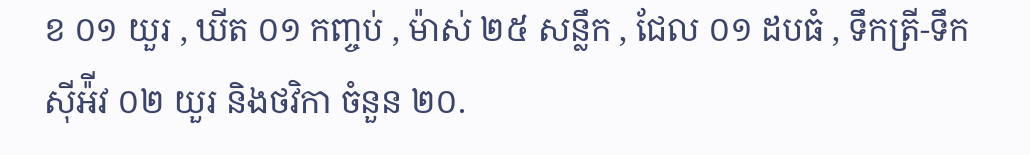ខ ០១ យួរ , ឃីត ០១ កញ្ចប់ , ម៉ាស់ ២៥ សន្លឹក , ជែល ០១ ដបធំ , ទឹកត្រី-ទឹកស៊ីអ៉ីវ ០២ យួរ និងថវិកា ចំនួន ២០.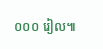០០០ រៀល៕